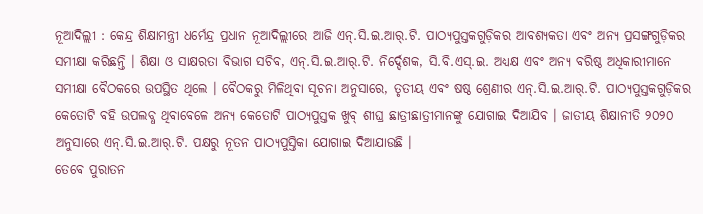ନୂଆଦିଲ୍ଲୀ : କେନ୍ଦ୍ର ଶିକ୍ଷାମନ୍ତ୍ରୀ ଧର୍ମେନ୍ଦ୍ର ପ୍ରଧାନ ନୂଆଦିଲ୍ଲୀରେ ଆଜି ଏନ୍.ସି.ଇ.ଆର୍.ଟି. ପାଠ୍ୟପୁସ୍ତକଗୁଡ଼ିକର ଆବଶ୍ୟକତା ଏବଂ ଅନ୍ୟ ପ୍ରସଙ୍ଗଗୁଡ଼ିକର ସମୀକ୍ଷା କରିଛନ୍ତି । ଶିକ୍ଷା ଓ ସାକ୍ଷରତା ବିଭାଗ ସଚିବ, ଏନ୍.ସି.ଇ.ଆର୍.ଟି. ନିର୍ଦ୍ଦେଶକ, ସି.ବି.ଏସ୍.ଇ. ଅଧ୍ୟକ୍ଷ ଏବଂ ଅନ୍ୟ ବରିଷ୍ଠ ଅଧିକାରୀମାନେ ସମୀକ୍ଷା ବୈଠକରେ ଉପସ୍ଥିତ ଥିଲେ । ବୈଠକରୁ ମିଳିଥିବା ସୂଚନା ଅନୁସାରେ, ତୃତୀୟ ଏବଂ ଷଷ୍ଠ ଶ୍ରେଣୀର ଏନ୍.ସି.ଇ.ଆର୍.ଟି. ପାଠ୍ୟପୁସ୍ତକଗୁଡ଼ିକର କେତୋଟି ବହି ଉପଲବ୍ଧ ଥିବାବେଳେ ଅନ୍ୟ କେତୋଟି ପାଠ୍ୟପୁସ୍ତକ ଖୁବ୍ ଶୀଘ୍ର ଛାତ୍ରୀଛାତ୍ରୀମାନଙ୍କୁ ଯୋଗାଇ ଦିଆଯିବ । ଜାତୀୟ ଶିକ୍ଷାନୀତି ୨୦୨୦ ଅନୁସାରେ ଏନ୍.ସି.ଇ.ଆର୍.ଟି. ପକ୍ଷରୁ ନୂତନ ପାଠ୍ୟପୁସ୍ତିକା ଯୋଗାଇ ଦିଆଯାଉଛି ।
ତେବେ ପୁରାତନ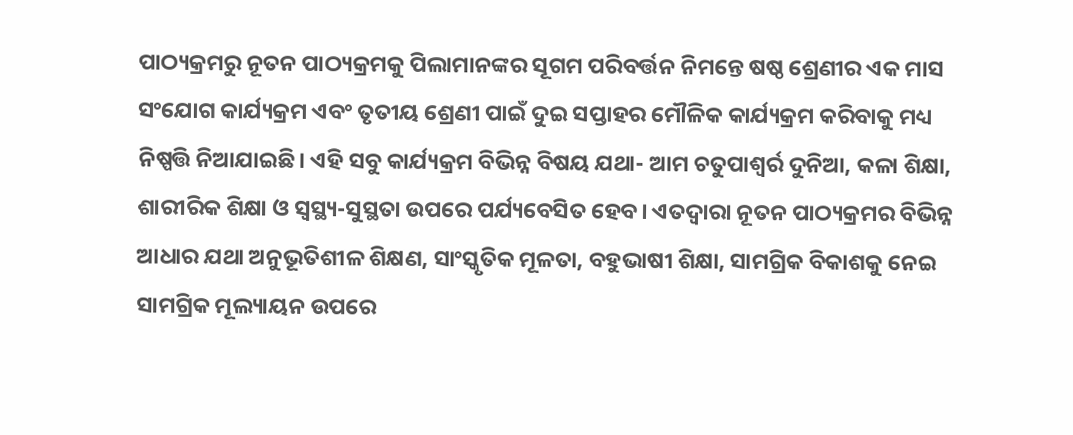ପାଠ୍ୟକ୍ରମରୁ ନୂତନ ପାଠ୍ୟକ୍ରମକୁ ପିଲାମାନଙ୍କର ସୂଗମ ପରିବର୍ତ୍ତନ ନିମନ୍ତେ ଷଷ୍ଠ ଶ୍ରେଣୀର ଏକ ମାସ ସଂଯୋଗ କାର୍ଯ୍ୟକ୍ରମ ଏବଂ ତୃତୀୟ ଶ୍ରେଣୀ ପାଇଁ ଦୁଇ ସପ୍ତାହର ମୌଳିକ କାର୍ଯ୍ୟକ୍ରମ କରିବାକୁ ମଧ୍ୟ ନିଷ୍ପତ୍ତି ନିଆଯାଇଛି। ଏହି ସବୁ କାର୍ଯ୍ୟକ୍ରମ ବିଭିନ୍ନ ବିଷୟ ଯଥା- ଆମ ଚତୁପାଶ୍ୱର୍ର ଦୁନିଆ, କଳା ଶିକ୍ଷା, ଶାରୀରିକ ଶିକ୍ଷା ଓ ସ୍ୱସ୍ଥ୍ୟ-ସୁସ୍ଥତା ଉପରେ ପର୍ଯ୍ୟବେସିତ ହେବ। ଏତଦ୍ୱାରା ନୂତନ ପାଠ୍ୟକ୍ରମର ବିଭିନ୍ନ ଆଧାର ଯଥା ଅନୁଭୂତିଶୀଳ ଶିକ୍ଷଣ, ସାଂସ୍କୃତିକ ମୂଳତା, ବହୁଭାଷୀ ଶିକ୍ଷା, ସାମଗ୍ରିକ ବିକାଶକୁ ନେଇ ସାମଗ୍ରିକ ମୂଲ୍ୟାୟନ ଉପରେ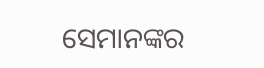ସେମାନଙ୍କର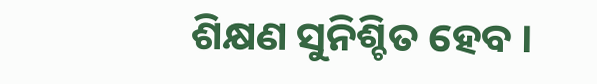ଶିକ୍ଷଣ ସୁନିଶ୍ଚିତ ହେବ ।